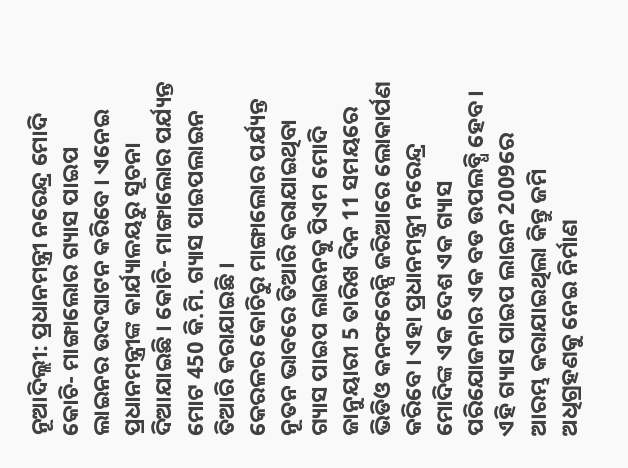ନୂଆଦିଲ୍ଲୀ: ପ୍ରଧାନମନ୍ତ୍ରୀ ନରେନ୍ଦ୍ର ମୋଦି କୋଚି- ମାଙ୍ଗାଲୋର ଗ୍ୟାସ ପାଇପ ଲାଇନର ଉଦଘାଟନ କରିବେ । ଏନେଇ ପ୍ରଧାନମନ୍ତ୍ରୀଙ୍କ କାର୍ଯ୍ୟାଳୟରୁ ସୂଚନା ଦିଆଯାଇଛି । କୋଚି- ମାଙ୍ଗାଲୋର ପର୍ଯ୍ୟନ୍ତ ମୋଟ 450 କି.ମି. ଗ୍ୟାସ ପାଇପଲାଇନ ତିଆରି କରାଯାଇଛି ।
କେରଳର କୋଚିରୁ ମାଙ୍ଗାଲୋର ପର୍ଯ୍ୟନ୍ତ ନୂତନ ଭାବରେ ତିଆରି କରାଯାଇଥିବା ଗ୍ୟାସ ପାଇପ ଲାଇନକୁ ପିଏମ ମୋଦି ଜାନୁୟାରୀ 5 ତାରିଖ ଦିନ 11 ସମୟରେ ଭିଡିଓ କନଫରେନ୍ସି ଜରିଆରେ ଲୋକାର୍ପଣ କରିବେ । ଏହା ପ୍ରଧାନମନ୍ତ୍ରୀ ନରେନ୍ଦ୍ର ମୋଦିଙ୍କ ଏକ ଦେଶ ଏକ ଗ୍ୟାସ ପରିଯୋଜନାର ଏକ ବଡ ଉପଲବ୍ଧି ହେବ । ଏହି ଗ୍ୟାସ ପାଇପ ଲାଇନ 2009ରେ ଆରମ୍ଭ କରାଯାଇଥିଲା କିନ୍ତୁ ଜମି ଅଧିଗ୍ରହଣକୁ ନେଇ ନିର୍ମାଣ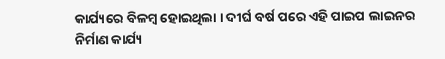କାର୍ଯ୍ୟରେ ବିଳମ୍ବ ହୋଇଥିଲା । ଦୀର୍ଘ ବର୍ଷ ପରେ ଏହି ପାଇପ ଲାଇନର ନିର୍ମାଣ କାର୍ଯ୍ୟ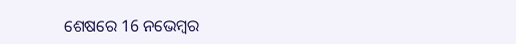ଶେଷରେ 16 ନଭେମ୍ବର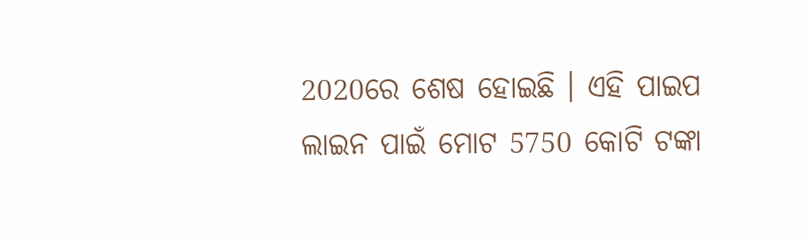2020ରେ ଶେଷ ହୋଇଛି । ଏହି ପାଇପ ଲାଇନ ପାଇଁ ମୋଟ 5750 କୋଟି ଟଙ୍କା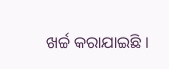ଖର୍ଚ୍ଚ କରାଯାଇଛି ।